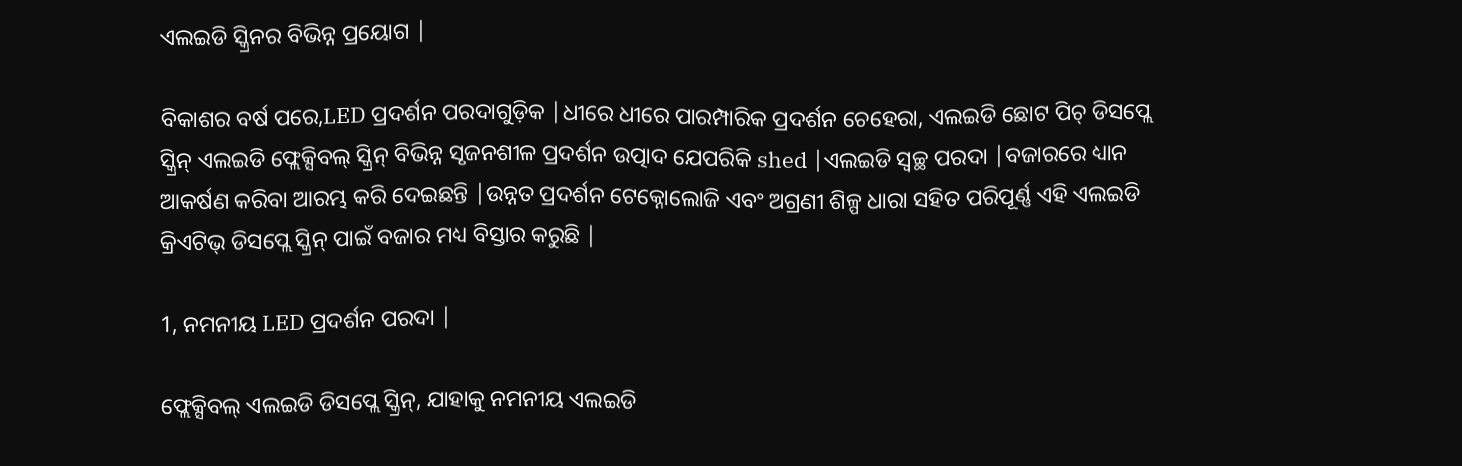ଏଲଇଡି ସ୍କ୍ରିନର ବିଭିନ୍ନ ପ୍ରୟୋଗ |

ବିକାଶର ବର୍ଷ ପରେ,LED ପ୍ରଦର୍ଶନ ପରଦାଗୁଡ଼ିକ |ଧୀରେ ଧୀରେ ପାରମ୍ପାରିକ ପ୍ରଦର୍ଶନ ଚେହେରା, ଏଲଇଡି ଛୋଟ ପିଚ୍ ଡିସପ୍ଲେ ସ୍କ୍ରିନ୍ ଏଲଇଡି ଫ୍ଲେକ୍ସିବଲ୍ ସ୍କ୍ରିନ୍ ବିଭିନ୍ନ ସୃଜନଶୀଳ ପ୍ରଦର୍ଶନ ଉତ୍ପାଦ ଯେପରିକି shed |ଏଲଇଡି ସ୍ୱଚ୍ଛ ପରଦା |ବଜାରରେ ଧ୍ୟାନ ଆକର୍ଷଣ କରିବା ଆରମ୍ଭ କରି ଦେଇଛନ୍ତି |ଉନ୍ନତ ପ୍ରଦର୍ଶନ ଟେକ୍ନୋଲୋଜି ଏବଂ ଅଗ୍ରଣୀ ଶିଳ୍ପ ଧାରା ସହିତ ପରିପୂର୍ଣ୍ଣ ଏହି ଏଲଇଡି କ୍ରିଏଟିଭ୍ ଡିସପ୍ଲେ ସ୍କ୍ରିନ୍ ପାଇଁ ବଜାର ମଧ୍ୟ ବିସ୍ତାର କରୁଛି |

1, ନମନୀୟ LED ପ୍ରଦର୍ଶନ ପରଦା |

ଫ୍ଲେକ୍ସିବଲ୍ ଏଲଇଡି ଡିସପ୍ଲେ ସ୍କ୍ରିନ୍, ଯାହାକୁ ନମନୀୟ ଏଲଇଡି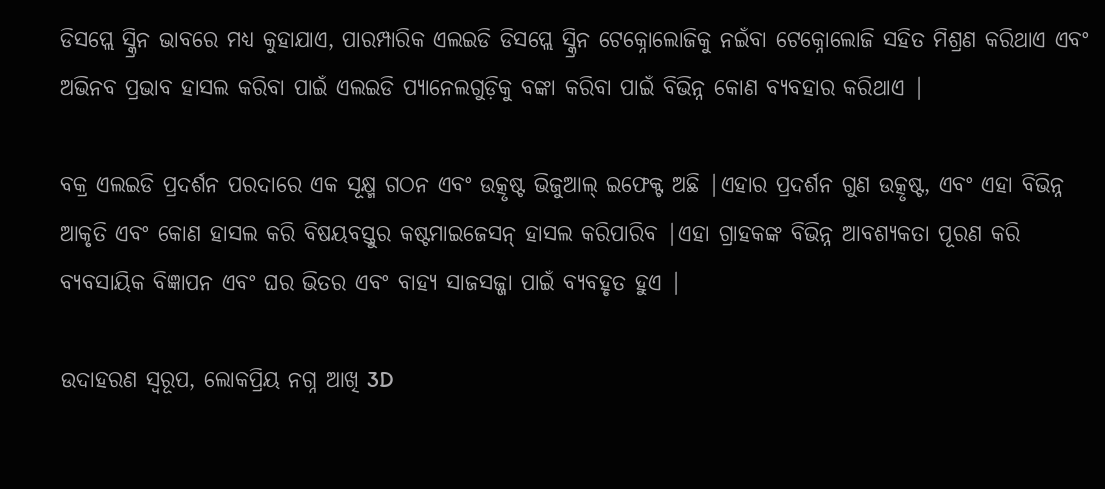ଡିସପ୍ଲେ ସ୍କ୍ରିନ ଭାବରେ ମଧ୍ୟ କୁହାଯାଏ, ପାରମ୍ପାରିକ ଏଲଇଡି ଡିସପ୍ଲେ ସ୍କ୍ରିନ ଟେକ୍ନୋଲୋଜିକୁ ନଇଁବା ଟେକ୍ନୋଲୋଜି ସହିତ ମିଶ୍ରଣ କରିଥାଏ ଏବଂ ଅଭିନବ ପ୍ରଭାବ ହାସଲ କରିବା ପାଇଁ ଏଲଇଡି ପ୍ୟାନେଲଗୁଡ଼ିକୁ ବଙ୍କା କରିବା ପାଇଁ ବିଭିନ୍ନ କୋଣ ବ୍ୟବହାର କରିଥାଏ |

ବକ୍ର ଏଲଇଡି ପ୍ରଦର୍ଶନ ପରଦାରେ ଏକ ସୂକ୍ଷ୍ମ ଗଠନ ଏବଂ ଉତ୍କୃଷ୍ଟ ଭିଜୁଆଲ୍ ଇଫେକ୍ଟ ଅଛି |ଏହାର ପ୍ରଦର୍ଶନ ଗୁଣ ଉତ୍କୃଷ୍ଟ, ଏବଂ ଏହା ବିଭିନ୍ନ ଆକୃତି ଏବଂ କୋଣ ହାସଲ କରି ବିଷୟବସ୍ତୁର କଷ୍ଟମାଇଜେସନ୍ ହାସଲ କରିପାରିବ |ଏହା ଗ୍ରାହକଙ୍କ ବିଭିନ୍ନ ଆବଶ୍ୟକତା ପୂରଣ କରି ବ୍ୟବସାୟିକ ବିଜ୍ଞାପନ ଏବଂ ଘର ଭିତର ଏବଂ ବାହ୍ୟ ସାଜସଜ୍ଜା ପାଇଁ ବ୍ୟବହୃତ ହୁଏ |

ଉଦାହରଣ ସ୍ୱରୂପ, ଲୋକପ୍ରିୟ ନଗ୍ନ ଆଖି 3D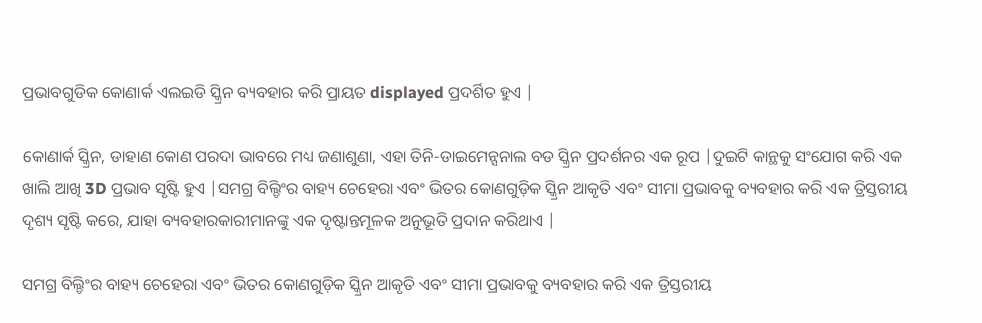ପ୍ରଭାବଗୁଡିକ କୋଣାର୍କ ଏଲଇଡି ସ୍କ୍ରିନ ବ୍ୟବହାର କରି ପ୍ରାୟତ displayed ପ୍ରଦର୍ଶିତ ହୁଏ |

କୋଣାର୍କ ସ୍କ୍ରିନ, ଡାହାଣ କୋଣ ପରଦା ଭାବରେ ମଧ୍ୟ ଜଣାଶୁଣା, ଏହା ତିନି-ଡାଇମେନ୍ସନାଲ ବଡ ସ୍କ୍ରିନ ପ୍ରଦର୍ଶନର ଏକ ରୂପ |ଦୁଇଟି କାନ୍ଥକୁ ସଂଯୋଗ କରି ଏକ ଖାଲି ଆଖି 3D ପ୍ରଭାବ ସୃଷ୍ଟି ହୁଏ |ସମଗ୍ର ବିଲ୍ଡିଂର ବାହ୍ୟ ଚେହେରା ଏବଂ ଭିତର କୋଣଗୁଡ଼ିକ ସ୍କ୍ରିନ ଆକୃତି ଏବଂ ସୀମା ପ୍ରଭାବକୁ ବ୍ୟବହାର କରି ଏକ ତ୍ରିସ୍ତରୀୟ ଦୃଶ୍ୟ ସୃଷ୍ଟି କରେ, ଯାହା ବ୍ୟବହାରକାରୀମାନଙ୍କୁ ଏକ ଦୃଷ୍ଟାନ୍ତମୂଳକ ଅନୁଭୂତି ପ୍ରଦାନ କରିଥାଏ |

ସମଗ୍ର ବିଲ୍ଡିଂର ବାହ୍ୟ ଚେହେରା ଏବଂ ଭିତର କୋଣଗୁଡ଼ିକ ସ୍କ୍ରିନ ଆକୃତି ଏବଂ ସୀମା ପ୍ରଭାବକୁ ବ୍ୟବହାର କରି ଏକ ତ୍ରିସ୍ତରୀୟ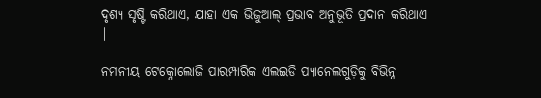ଦୃଶ୍ୟ ସୃଷ୍ଟି କରିଥାଏ, ଯାହା ଏକ ଭିଜୁଆଲ୍ ପ୍ରଭାବ ଅନୁଭୂତି ପ୍ରଦାନ କରିଥାଏ |

ନମନୀୟ ଟେକ୍ନୋଲୋଜି ପାରମ୍ପାରିକ ଏଲଇଡି ପ୍ୟାନେଲଗୁଡ଼ିକୁ ବିଭିନ୍ନ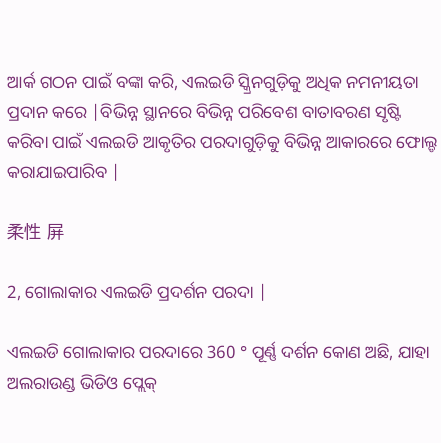ଆର୍କ ଗଠନ ପାଇଁ ବଙ୍କା କରି, ଏଲଇଡି ସ୍କ୍ରିନଗୁଡ଼ିକୁ ଅଧିକ ନମନୀୟତା ପ୍ରଦାନ କରେ |ବିଭିନ୍ନ ସ୍ଥାନରେ ବିଭିନ୍ନ ପରିବେଶ ବାତାବରଣ ସୃଷ୍ଟି କରିବା ପାଇଁ ଏଲଇଡି ଆକୃତିର ପରଦାଗୁଡ଼ିକୁ ବିଭିନ୍ନ ଆକାରରେ ଫୋଲ୍ଡ କରାଯାଇପାରିବ |

柔性 屏

2, ଗୋଲାକାର ଏଲଇଡି ପ୍ରଦର୍ଶନ ପରଦା |

ଏଲଇଡି ଗୋଲାକାର ପରଦାରେ 360 ° ପୂର୍ଣ୍ଣ ଦର୍ଶନ କୋଣ ଅଛି, ଯାହା ଅଲରାଉଣ୍ଡ ଭିଡିଓ ପ୍ଲେକ୍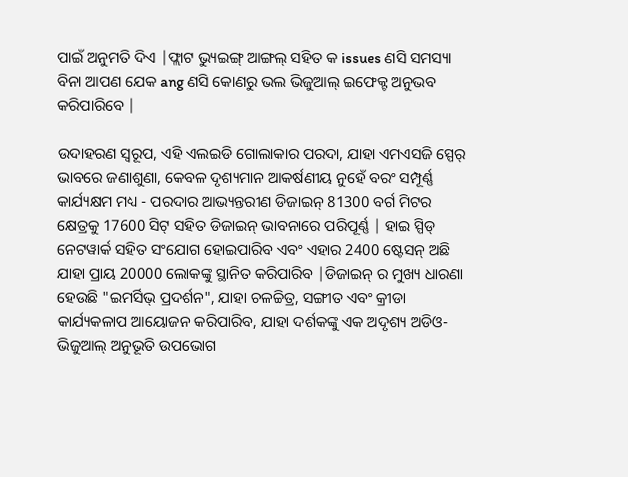ପାଇଁ ଅନୁମତି ଦିଏ |ଫ୍ଲାଟ ଭ୍ୟୁଇଙ୍ଗ୍ ଆଙ୍ଗଲ୍ ସହିତ କ issues ଣସି ସମସ୍ୟା ବିନା ଆପଣ ଯେକ ang ଣସି କୋଣରୁ ଭଲ ଭିଜୁଆଲ୍ ଇଫେକ୍ଟ ଅନୁଭବ କରିପାରିବେ |

ଉଦାହରଣ ସ୍ୱରୂପ, ଏହି ଏଲଇଡି ଗୋଲାକାର ପରଦା, ଯାହା ଏମଏସଜି ସ୍ପେର୍ ଭାବରେ ଜଣାଶୁଣା, କେବଳ ଦୃଶ୍ୟମାନ ଆକର୍ଷଣୀୟ ନୁହେଁ ବରଂ ସମ୍ପୂର୍ଣ୍ଣ କାର୍ଯ୍ୟକ୍ଷମ ମଧ୍ୟ - ପରଦାର ଆଭ୍ୟନ୍ତରୀଣ ଡିଜାଇନ୍ 81300 ବର୍ଗ ମିଟର କ୍ଷେତ୍ରକୁ 17600 ସିଟ୍ ସହିତ ଡିଜାଇନ୍ ଭାବନାରେ ପରିପୂର୍ଣ୍ଣ | ହାଇ ସ୍ପିଡ୍ ନେଟୱାର୍କ ସହିତ ସଂଯୋଗ ହୋଇପାରିବ ଏବଂ ଏହାର 2400 ଷ୍ଟେସନ୍ ଅଛି ଯାହା ପ୍ରାୟ 20000 ଲୋକଙ୍କୁ ସ୍ଥାନିତ କରିପାରିବ |ଡିଜାଇନ୍ ର ମୁଖ୍ୟ ଧାରଣା ହେଉଛି "ଇମର୍ସିଭ୍ ପ୍ରଦର୍ଶନ", ଯାହା ଚଳଚ୍ଚିତ୍ର, ସଙ୍ଗୀତ ଏବଂ କ୍ରୀଡା କାର୍ଯ୍ୟକଳାପ ଆୟୋଜନ କରିପାରିବ, ଯାହା ଦର୍ଶକଙ୍କୁ ଏକ ଅଦୃଶ୍ୟ ଅଡିଓ-ଭିଜୁଆଲ୍ ଅନୁଭୂତି ଉପଭୋଗ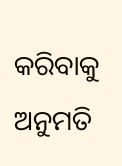କରିବାକୁ ଅନୁମତି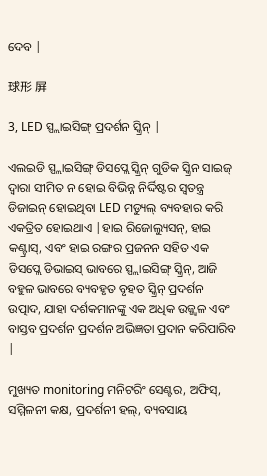ଦେବ |

球形 屏

3, LED ସ୍ପ୍ଲାଇସିଙ୍ଗ୍ ପ୍ରଦର୍ଶନ ସ୍କ୍ରିନ୍ |

ଏଲଇଡି ସ୍ପ୍ଲାଇସିଙ୍ଗ୍ ଡିସପ୍ଲେ ସ୍କ୍ରିନ୍ ଗୁଡିକ ସ୍କ୍ରିନ ସାଇଜ୍ ଦ୍ୱାରା ସୀମିତ ନ ହୋଇ ବିଭିନ୍ନ ନିର୍ଦ୍ଦିଷ୍ଟର ସ୍ୱତନ୍ତ୍ର ଡିଜାଇନ୍ ହୋଇଥିବା LED ମଡ୍ୟୁଲ୍ ବ୍ୟବହାର କରି ଏକତ୍ରିତ ହୋଇଥାଏ |ହାଇ ରିଜୋଲ୍ୟୁସନ୍, ହାଇ କଣ୍ଟ୍ରାସ୍, ଏବଂ ହାଇ ରଙ୍ଗର ପ୍ରଜନନ ସହିତ ଏକ ଡିସପ୍ଲେ ଡିଭାଇସ୍ ଭାବରେ ସ୍ପ୍ଲାଇସିଙ୍ଗ୍ ସ୍କ୍ରିନ୍, ଆଜି ବହୁଳ ଭାବରେ ବ୍ୟବହୃତ ବୃହତ ସ୍କ୍ରିନ୍ ପ୍ରଦର୍ଶନ ଉତ୍ପାଦ, ଯାହା ଦର୍ଶକମାନଙ୍କୁ ଏକ ଅଧିକ ଉଜ୍ଜ୍ୱଳ ଏବଂ ବାସ୍ତବ ପ୍ରଦର୍ଶନ ପ୍ରଦର୍ଶନ ଅଭିଜ୍ଞତା ପ୍ରଦାନ କରିପାରିବ |

ମୁଖ୍ୟତ monitoring ମନିଟରିଂ ସେଣ୍ଟର, ଅଫିସ୍, ସମ୍ମିଳନୀ କକ୍ଷ, ପ୍ରଦର୍ଶନୀ ହଲ୍, ବ୍ୟବସାୟ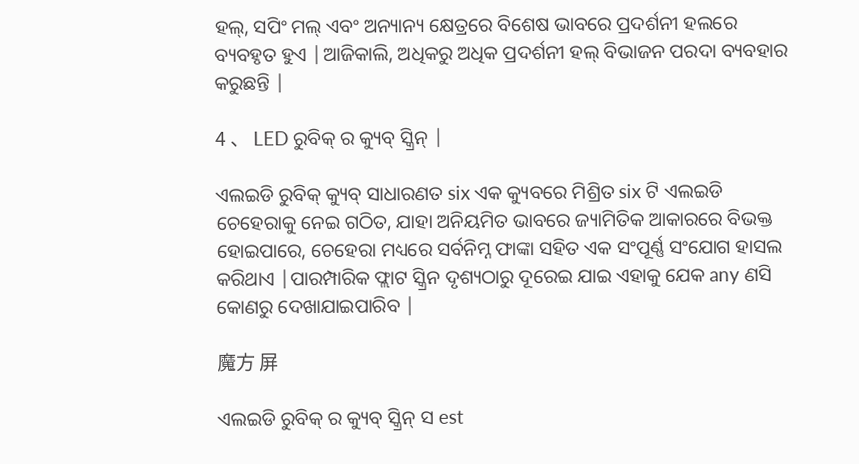ହଲ୍, ସପିଂ ମଲ୍ ଏବଂ ଅନ୍ୟାନ୍ୟ କ୍ଷେତ୍ରରେ ବିଶେଷ ଭାବରେ ପ୍ରଦର୍ଶନୀ ହଲରେ ବ୍ୟବହୃତ ହୁଏ |ଆଜିକାଲି, ଅଧିକରୁ ଅଧିକ ପ୍ରଦର୍ଶନୀ ହଲ୍ ବିଭାଜନ ପରଦା ବ୍ୟବହାର କରୁଛନ୍ତି |

4 、 LED ରୁବିକ୍ ର କ୍ୟୁବ୍ ସ୍କ୍ରିନ୍ |

ଏଲଇଡି ରୁବିକ୍ କ୍ୟୁବ୍ ସାଧାରଣତ six ଏକ କ୍ୟୁବରେ ମିଶ୍ରିତ six ଟି ଏଲଇଡି ଚେହେରାକୁ ନେଇ ଗଠିତ, ଯାହା ଅନିୟମିତ ଭାବରେ ଜ୍ୟାମିତିକ ଆକାରରେ ବିଭକ୍ତ ହୋଇପାରେ, ଚେହେରା ମଧ୍ୟରେ ସର୍ବନିମ୍ନ ଫାଙ୍କା ସହିତ ଏକ ସଂପୂର୍ଣ୍ଣ ସଂଯୋଗ ହାସଲ କରିଥାଏ |ପାରମ୍ପାରିକ ଫ୍ଲାଟ ସ୍କ୍ରିନ ଦୃଶ୍ୟଠାରୁ ଦୂରେଇ ଯାଇ ଏହାକୁ ଯେକ any ଣସି କୋଣରୁ ଦେଖାଯାଇପାରିବ |

魔方 屏

ଏଲଇଡି ରୁବିକ୍ ର କ୍ୟୁବ୍ ସ୍କ୍ରିନ୍ ସ est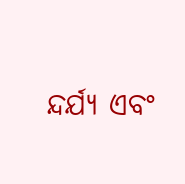ନ୍ଦର୍ଯ୍ୟ ଏବଂ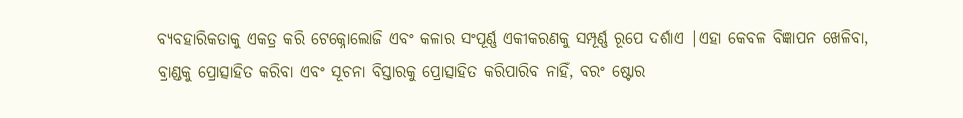ବ୍ୟବହାରିକତାକୁ ଏକତ୍ର କରି ଟେକ୍ନୋଲୋଜି ଏବଂ କଳାର ସଂପୂର୍ଣ୍ଣ ଏକୀକରଣକୁ ସମ୍ପୂର୍ଣ୍ଣ ରୂପେ ଦର୍ଶାଏ |ଏହା କେବଳ ବିଜ୍ଞାପନ ଖେଳିବା, ବ୍ରାଣ୍ଡକୁ ପ୍ରୋତ୍ସାହିତ କରିବା ଏବଂ ସୂଚନା ବିସ୍ତାରକୁ ପ୍ରୋତ୍ସାହିତ କରିପାରିବ ନାହିଁ, ବରଂ ଷ୍ଟୋର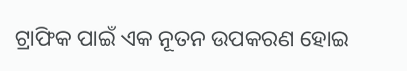ଟ୍ରାଫିକ ପାଇଁ ଏକ ନୂତନ ଉପକରଣ ହୋଇ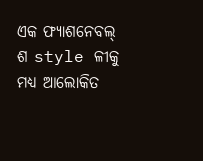ଏକ ଫ୍ୟାଶନେବଲ୍ ଶ style ଳୀକୁ ମଧ୍ୟ ଆଲୋକିତ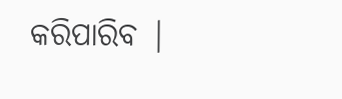କରିପାରିବ |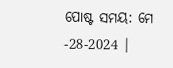ପୋଷ୍ଟ ସମୟ: ମେ -28-2024 |